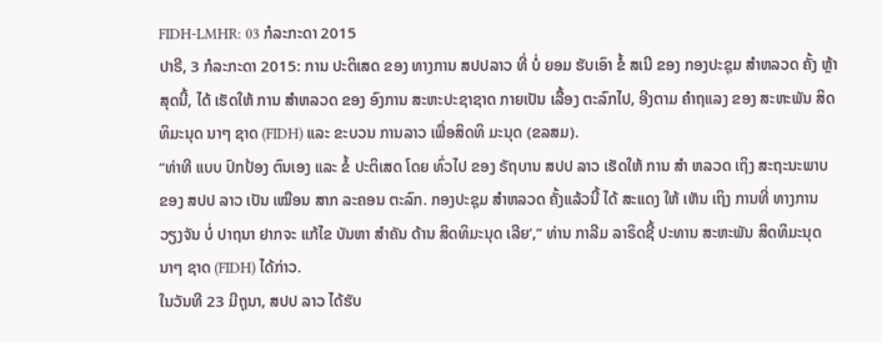FIDH-LMHR: 03 ກໍລະກະດາ 2015
ປາຣີ, 3 ກໍລະກະດາ 2015: ການ ປະຕິເສດ ຂອງ ທາງການ ສປປລາວ ທີ່ ບໍ່ ຍອມ ຮັບເອົາ ຂໍ້ ສເນີ ຂອງ ກອງປະຊຸມ ສໍາຫລວດ ຄັ້ງ ຫຼ້າສຸດນີ້, ໄດ້ ເຮັດໃຫ້ ການ ສໍາຫລວດ ຂອງ ອົງການ ສະຫະປະຊາຊາດ ກາຍເປັນ ເລື້ອງ ຕະລົກໄປ, ອີງຕາມ ຄໍາຖແລງ ຂອງ ສະຫະພັນ ສິດທິມະນຸດ ນາໆ ຊາດ (FIDH) ແລະ ຂະບວນ ການລາວ ເພື່ອສິດທິ ມະນຸດ (ຂລສມ).
“ທ່າທີ ແບບ ປົກປ້ອງ ຕົນເອງ ແລະ ຂໍ້ ປະຕິເສດ ໂດຍ ທົ່ວໄປ ຂອງ ຣັຖບານ ສປປ ລາວ ເຮັດໃຫ້ ການ ສໍາ ຫລວດ ເຖິງ ສະຖະນະພາບ ຂອງ ສປປ ລາວ ເປັນ ເໝືອນ ສາກ ລະຄອນ ຕະລົກ. ກອງປະຊຸມ ສໍາຫລວດ ຄັ້ງແລ້ວນີ້ ໄດ້ ສະແດງ ໃຫ້ ເຫັນ ເຖິງ ການທີ່ ທາງການ ວຽງຈັນ ບໍ່ ປາຖນາ ຢາກຈະ ແກ້ໄຂ ບັນຫາ ສໍາຄັນ ດ້ານ ສິດທິມະນຸດ ເລີຍ’,” ທ່ານ ກາລີມ ລາຣິດຊີ້ ປະທານ ສະຫະພັນ ສິດທິມະນຸດ ນາໆ ຊາດ (FIDH) ໄດ້ກ່າວ.
ໃນວັນທີ 23 ມີຖຸນາ, ສປປ ລາວ ໄດ້ຮັບ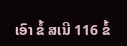ເອົາ ຂໍ້ ສເນີ 116 ຂໍ້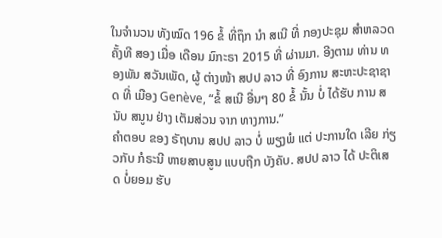ໃນຈໍານວນ ທັງໝົດ 196 ຂໍ້ ທີ່ຖຶກ ນຳ ສເນີ ທີ່ ກອງປະຊຸມ ສຳຫລວດ ຄັ້ງທີ ສອງ ເມື່ອ ເດືອນ ມົກະຣາ 2015 ທີ່ ຜ່ານມາ. ອີງຕາມ ທ່ານ ທອງພັນ ສວັນເພັດ, ຜູ້ ຕ່າງໜ້າ ສປປ ລາວ ທີ່ ອົງການ ສະຫະປະຊາຊາດ ທີ່ ເມືອງ Genève, “ຂໍ້ ສເນີ ອື່ນໆ 80 ຂໍ້ ນັ້ນ ບໍ່ ໄດ້ຮັບ ການ ສນັບ ສນູນ ຢ່າງ ເຕັມສ່ວນ ຈາກ ທາງການ.”
ຄຳຕອບ ຂອງ ຣັຖບານ ສປປ ລາວ ບໍ່ ພຽງພໍ ແຕ່ ປະການໃດ ເລີຍ ກ່ຽວກັບ ກໍຣະນີ ຫາຍສາບສູນ ແບບຖືກ ບັງຄັບ. ສປປ ລາວ ໄດ້ ປະຕິເສດ ບໍ່ຍອມ ຮັບ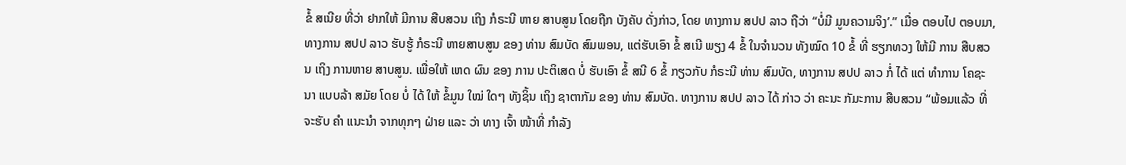ຂໍ້ ສເນີຍ ທີ່ວ່າ ຢາກໃຫ້ ມີການ ສືບສວນ ເຖິງ ກໍຣະນີ ຫາຍ ສາບສູນ ໂດຍຖືກ ບັງຄັບ ດັ່ງກ່າວ, ໂດຍ ທາງການ ສປປ ລາວ ຖືວ່າ “ບໍ່ມີ ມູນຄວາມຈິງ’.” ເມື່ອ ຕອບໄປ ຕອບມາ, ທາງການ ສປປ ລາວ ຮັບຮູ້ ກໍຣະນີ ຫາຍສາບສູນ ຂອງ ທ່ານ ສົມບັດ ສົມພອນ, ແຕ່ຮັບເອົາ ຂໍ້ ສເນີ ພຽງ 4 ຂໍ້ ໃນຈໍານວນ ທັງໝົດ 10 ຂໍ້ ທີ່ ຮຽກທວງ ໃຫ້ມີ ການ ສືບສວນ ເຖິງ ການຫາຍ ສາບສູນ. ເພື່ອໃຫ້ ເຫດ ຜົນ ຂອງ ການ ປະຕິເສດ ບໍ່ ຮັບເອົາ ຂໍ້ ສນີ 6 ຂໍ້ ກຽວກັບ ກໍຣະນີ ທ່ານ ສົມບັດ, ທາງການ ສປປ ລາວ ກໍ່ ໄດ້ ແຕ່ ທໍາການ ໂຄຊະນາ ແບບລ້າ ສມັຍ ໂດຍ ບໍ່ ໄດ້ ໃຫ້ ຂໍ້ມູນ ໃໝ່ ໃດໆ ທັງຊິ້ນ ເຖິງ ຊາຕາກັມ ຂອງ ທ່ານ ສົມບັດ. ທາງການ ສປປ ລາວ ໄດ້ ກ່າວ ວ່າ ຄະນະ ກັມະການ ສືບສວນ “ພ້ອມແລ້ວ ທີ່ຈະຮັບ ຄຳ ແນະນໍາ ຈາກທຸກໆ ຝ່າຍ ແລະ ວ່າ ທາງ ເຈົ້າ ໜ້າທີ່ ກຳລັງ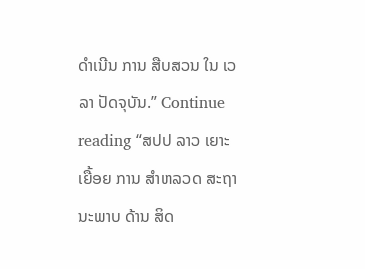ດໍາເນີນ ການ ສືບສວນ ໃນ ເວລາ ປັດຈຸບັນ.” Continue reading “ສປປ ລາວ ເຍາະ ເຍື້ອຍ ການ ສຳຫລວດ ສະຖານະພາບ ດ້ານ ສິດ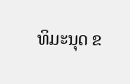ທິມະນຸດ ຂ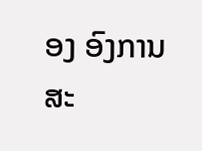ອງ ອົງການ ສະ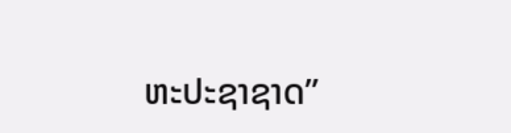ຫະປະຊາຊາດ”